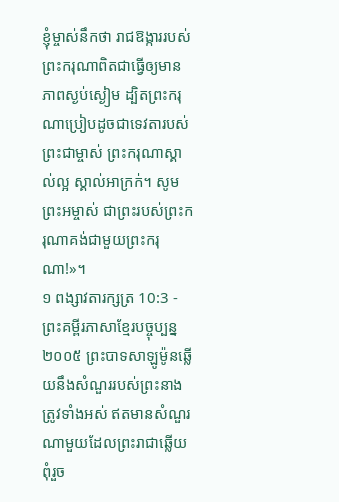ខ្ញុំម្ចាស់នឹកថា រាជឱង្ការរបស់ព្រះករុណាពិតជាធ្វើឲ្យមានភាពស្ងប់ស្ងៀម ដ្បិតព្រះករុណាប្រៀបដូចជាទេវតារបស់ព្រះជាម្ចាស់ ព្រះករុណាស្គាល់ល្អ ស្គាល់អាក្រក់។ សូមព្រះអម្ចាស់ ជាព្រះរបស់ព្រះករុណាគង់ជាមួយព្រះករុណា!»។
១ ពង្សាវតារក្សត្រ 10:3 - ព្រះគម្ពីរភាសាខ្មែរបច្ចុប្បន្ន ២០០៥ ព្រះបាទសាឡូម៉ូនឆ្លើយនឹងសំណួររបស់ព្រះនាងត្រូវទាំងអស់ ឥតមានសំណួរណាមួយដែលព្រះរាជាឆ្លើយពុំរួច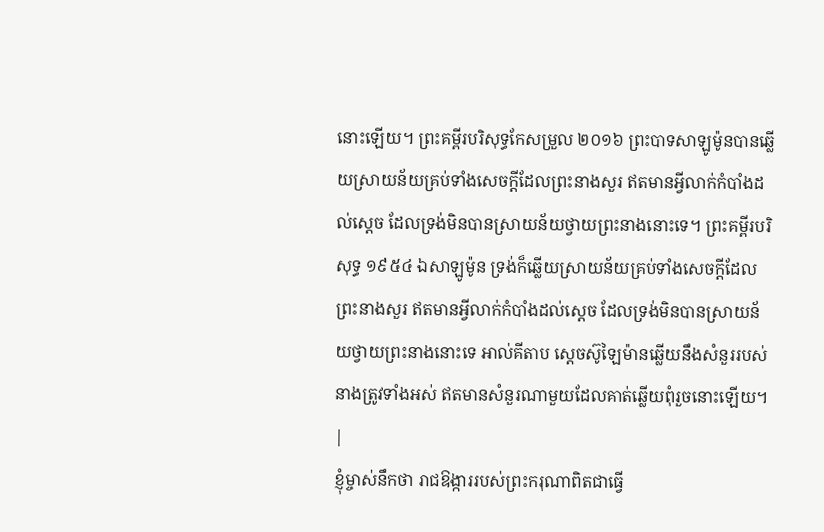នោះឡើយ។ ព្រះគម្ពីរបរិសុទ្ធកែសម្រួល ២០១៦ ព្រះបាទសាឡូម៉ូនបានឆ្លើយស្រាយន័យគ្រប់ទាំងសេចក្ដីដែលព្រះនាងសួរ ឥតមានអ្វីលាក់កំបាំងដល់ស្តេច ដែលទ្រង់មិនបានស្រាយន័យថ្វាយព្រះនាងនោះទេ។ ព្រះគម្ពីរបរិសុទ្ធ ១៩៥៤ ឯសាឡូម៉ូន ទ្រង់ក៏ឆ្លើយស្រាយន័យគ្រប់ទាំងសេចក្ដីដែលព្រះនាងសួរ ឥតមានអ្វីលាក់កំបាំងដល់ស្តេច ដែលទ្រង់មិនបានស្រាយន័យថ្វាយព្រះនាងនោះទេ អាល់គីតាប ស្តេចស៊ូឡៃម៉ានឆ្លើយនឹងសំនួររបស់នាងត្រូវទាំងអស់ ឥតមានសំនួរណាមួយដែលគាត់ឆ្លើយពុំរួចនោះឡើយ។ |
ខ្ញុំម្ចាស់នឹកថា រាជឱង្ការរបស់ព្រះករុណាពិតជាធ្វើ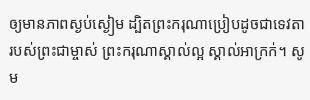ឲ្យមានភាពស្ងប់ស្ងៀម ដ្បិតព្រះករុណាប្រៀបដូចជាទេវតារបស់ព្រះជាម្ចាស់ ព្រះករុណាស្គាល់ល្អ ស្គាល់អាក្រក់។ សូម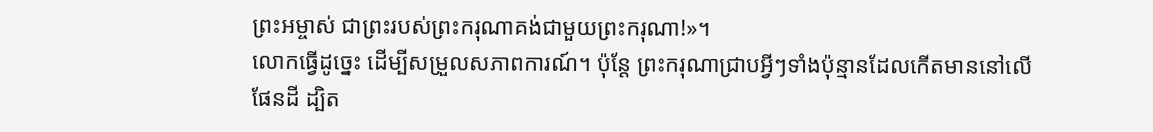ព្រះអម្ចាស់ ជាព្រះរបស់ព្រះករុណាគង់ជាមួយព្រះករុណា!»។
លោកធ្វើដូច្នេះ ដើម្បីសម្រួលសភាពការណ៍។ ប៉ុន្តែ ព្រះករុណាជ្រាបអ្វីៗទាំងប៉ុន្មានដែលកើតមាននៅលើផែនដី ដ្បិត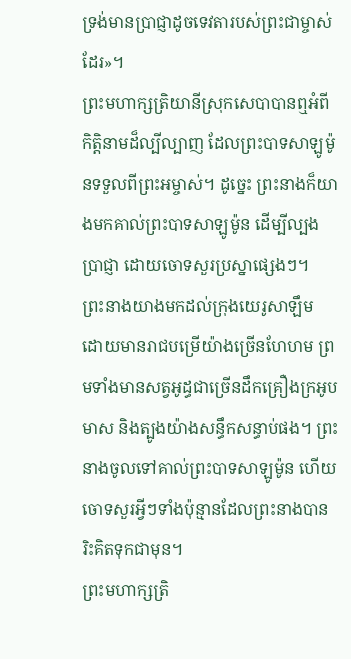ទ្រង់មានប្រាជ្ញាដូចទេវតារបស់ព្រះជាម្ចាស់ដែរ»។
ព្រះមហាក្សត្រិយានីស្រុកសេបាបានឮអំពីកិត្តិនាមដ៏ល្បីល្បាញ ដែលព្រះបាទសាឡូម៉ូនទទួលពីព្រះអម្ចាស់។ ដូច្នេះ ព្រះនាងក៏យាងមកគាល់ព្រះបាទសាឡូម៉ូន ដើម្បីល្បងប្រាជ្ញា ដោយចោទសួរប្រស្នាផ្សេងៗ។
ព្រះនាងយាងមកដល់ក្រុងយេរូសាឡឹម ដោយមានរាជបម្រើយ៉ាងច្រើនហែហម ព្រមទាំងមានសត្វអូដ្ធជាច្រើនដឹកគ្រឿងក្រអូប មាស និងត្បូងយ៉ាងសន្ធឹកសន្ធាប់ផង។ ព្រះនាងចូលទៅគាល់ព្រះបាទសាឡូម៉ូន ហើយចោទសួរអ្វីៗទាំងប៉ុន្មានដែលព្រះនាងបានរិះគិតទុកជាមុន។
ព្រះមហាក្សត្រិ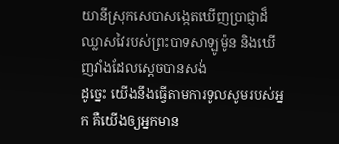យានីស្រុកសេបាសង្កេតឃើញប្រាជ្ញាដ៏ឈ្លាសវៃរបស់ព្រះបាទសាឡូម៉ូន និងឃើញវាំងដែលស្ដេចបានសង់
ដូច្នេះ យើងនឹងធ្វើតាមការទូលសូមរបស់អ្នក គឺយើងឲ្យអ្នកមាន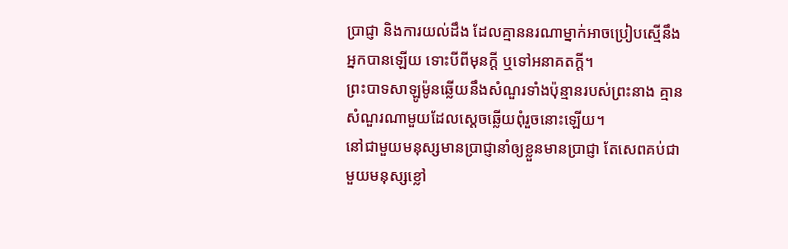ប្រាជ្ញា និងការយល់ដឹង ដែលគ្មាននរណាម្នាក់អាចប្រៀបស្មើនឹងអ្នកបានឡើយ ទោះបីពីមុនក្ដី ឬទៅអនាគតក្ដី។
ព្រះបាទសាឡូម៉ូនឆ្លើយនឹងសំណួរទាំងប៉ុន្មានរបស់ព្រះនាង គ្មានសំណួរណាមួយដែលស្ដេចឆ្លើយពុំរួចនោះឡើយ។
នៅជាមួយមនុស្សមានប្រាជ្ញានាំឲ្យខ្លួនមានប្រាជ្ញា តែសេពគប់ជាមួយមនុស្សខ្លៅ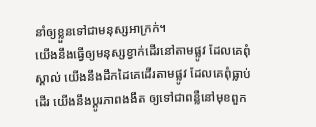នាំឲ្យខ្លួនទៅជាមនុស្សអាក្រក់។
យើងនឹងធ្វើឲ្យមនុស្សខ្វាក់ដើរនៅតាមផ្លូវ ដែលគេពុំស្គាល់ យើងនឹងដឹកដៃគេដើរតាមផ្លូវ ដែលគេពុំធ្លាប់ដើរ យើងនឹងប្ដូរភាពងងឹត ឲ្យទៅជាពន្លឺនៅមុខពួក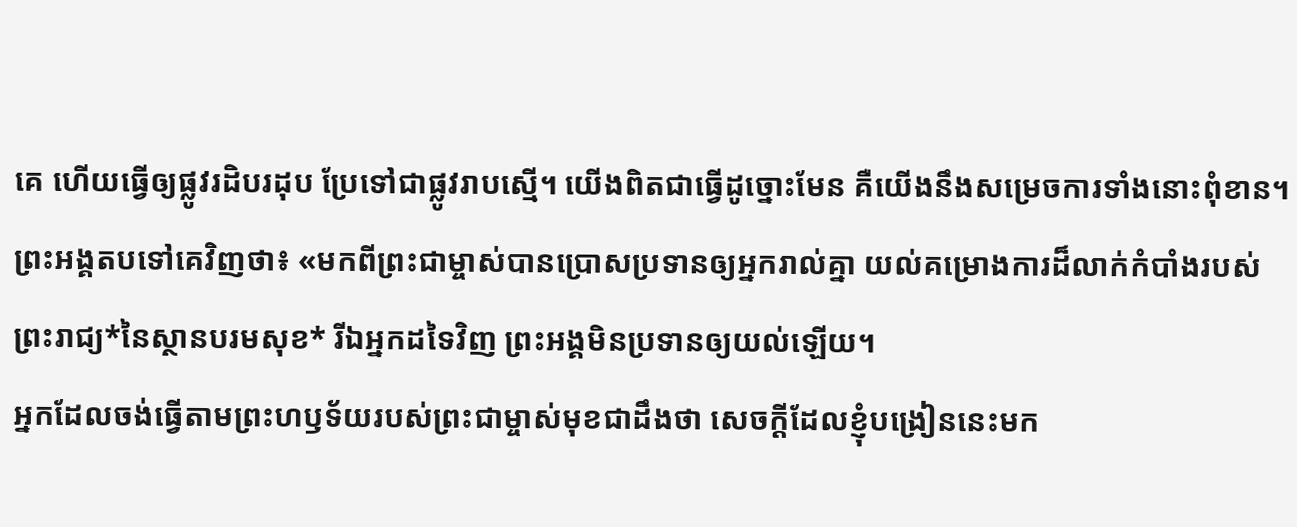គេ ហើយធ្វើឲ្យផ្លូវរដិបរដុប ប្រែទៅជាផ្លូវរាបស្មើ។ យើងពិតជាធ្វើដូច្នោះមែន គឺយើងនឹងសម្រេចការទាំងនោះពុំខាន។
ព្រះអង្គតបទៅគេវិញថា៖ «មកពីព្រះជាម្ចាស់បានប្រោសប្រទានឲ្យអ្នករាល់គ្នា យល់គម្រោងការដ៏លាក់កំបាំងរបស់ព្រះរាជ្យ*នៃស្ថានបរមសុខ* រីឯអ្នកដទៃវិញ ព្រះអង្គមិនប្រទានឲ្យយល់ឡើយ។
អ្នកដែលចង់ធ្វើតាមព្រះហឫទ័យរបស់ព្រះជាម្ចាស់មុខជាដឹងថា សេចក្ដីដែលខ្ញុំបង្រៀននេះមក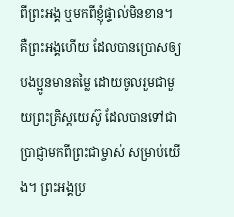ពីព្រះអង្គ ឬមកពីខ្ញុំផ្ទាល់មិនខាន។
គឺព្រះអង្គហើយ ដែលបានប្រោសឲ្យបងប្អូនមានតម្លៃ ដោយចូលរួមជាមួយព្រះគ្រិស្តយេស៊ូ ដែលបានទៅជាប្រាជ្ញាមកពីព្រះជាម្ចាស់ សម្រាប់យើង។ ព្រះអង្គប្រ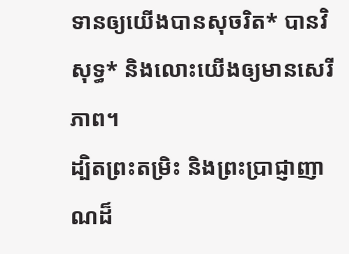ទានឲ្យយើងបានសុចរិត* បានវិសុទ្ធ* និងលោះយើងឲ្យមានសេរីភាព។
ដ្បិតព្រះតម្រិះ និងព្រះប្រាជ្ញាញាណដ៏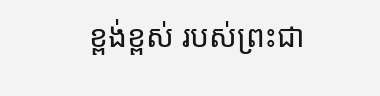ខ្ពង់ខ្ពស់ របស់ព្រះជា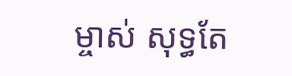ម្ចាស់ សុទ្ធតែ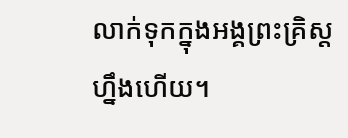លាក់ទុកក្នុងអង្គព្រះគ្រិស្តហ្នឹងហើយ។